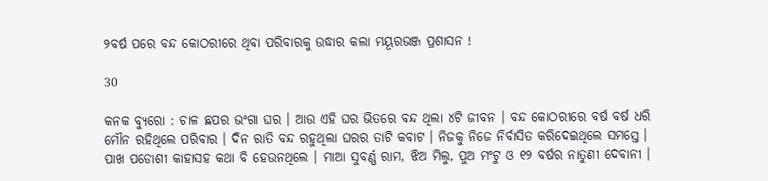୨ବର୍ଷ ପରେ ବନ୍ଦ କୋଠରୀରେ ଥିବା ପରିବାରକୁ ଉଦ୍ଧାର କଲା ମୟୂରଭଞ୍ଜ ପ୍ରଶାସନ !

30

କନକ ବ୍ୟୁରୋ : ଚାଳ ଛପର ଭଂଗା ଘର । ଆଉ ଏହି ଘର ଭିତରେ ବନ୍ଦ ଥିଲା ୪ଟି ଜୀବନ । ବନ୍ଦ କୋଠରୀରେ ବର୍ଷ ବର୍ଷ ଧରି ମୌନ ରହିଥିଲେ ପରିବାର । ଦିନ ରାତି ବନ୍ଦ ରହୁଥିଲା ଘରର ତାଟି କବାଟ । ନିଜକୁ ନିଜେ ନିର୍ବାସିତ କରିଦେଇଥିଲେ ସମସ୍ତେ । ପାଖ ପଡୋଶୀ କାହାସହ କଥା ବି ହେଉନଥିଲେ । ମାଆ ସୁବର୍ଣ୍ଣ ରାମ, ଝିଅ ମିଲୁ, ପୁଅ ମଂଟୁ ଓ ୧୨ ବର୍ଷର ନାତୁଣୀ ଦେବାନୀ ।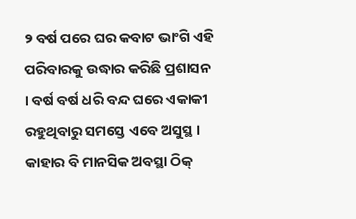୨ ବର୍ଷ ପରେ ଘର କବାଟ ଭାଂଗି ଏହି ପରିବାରକୁ ଉଦ୍ଧାର କରିଛି ପ୍ରଶାସନ । ବର୍ଷ ବର୍ଷ ଧରି ବନ୍ଦ ଘରେ ଏକାକୀ ରହୁଥିବାରୁ ସମସ୍ତେ ଏବେ ଅସୁସ୍ଥ । କାହାର ବି ମାନସିକ ଅବସ୍ଥା ଠିକ୍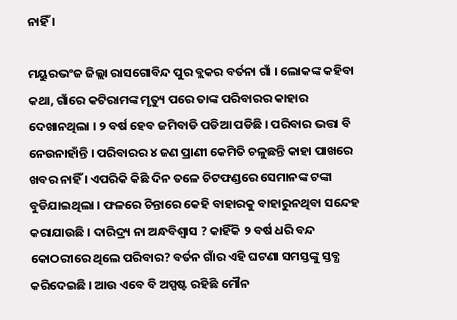ନାହିଁ ।

ମୟୁରଭଂଜ ଜିଲ୍ଲା ରାସଗୋବିନ୍ଦ ପୁର ବ୍ଲକର ବର୍ତନା ଗାଁ । ଲୋକଙ୍କ କହିବା କଥା, ଗାଁରେ କଟିରାମଙ୍କ ମୃତ୍ୟୁ ପରେ ତାଙ୍କ ପରିବାରର କାହାର ଦେଖାନଥିଲା । ୨ ବର୍ଷ ହେବ ଜମିବାଡି ପଡିଆ ପଡିଛି । ପରିବାର ଭତ୍ତା ବି ନେଉନାହାଁନ୍ତି । ପରିବାରର ୪ ଜଣ ପ୍ରାଣୀ କେମିତି ଚଳୁଛନ୍ତି କାହା ପାଖରେ ଖବର ନାହିଁ । ଏପରିକି କିଛି ଦିନ ତଳେ ଚିଟଫଣ୍ଡରେ ସେମାନଙ୍କ ଟଙ୍କା ବୁଡିଯାଇଥିଲା । ଫଳରେ ଚିନ୍ତାରେ କେହି ବାହାରକୁ ବାହାରୁନଥିବା ସନ୍ଦେହ କରାଯାଉଛି । ଦାରିଦ୍ର୍ୟ ନା ଅନ୍ଧବିଶ୍ୱାସ ? କାହିଁକି ୨ ବର୍ଷ ଧରି ବନ୍ଦ କୋଠରୀରେ ଥିଲେ ପରିବାର? ବର୍ତନ ଗାଁର ଏହି ଘଟଣା ସମସ୍ତଙ୍କୁ ସ୍ତବ୍ଧ କରିଦେଇଛି । ଆଉ ଏବେ ବି ଅସ୍ପଷ୍ଟ ରହିଛି ମୌନ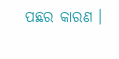ପଛର କାରଣ ।